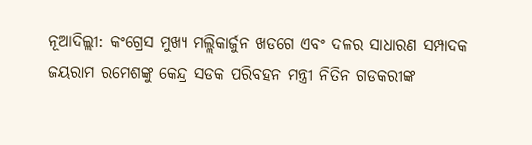ନୂଆଦିଲ୍ଲୀ: କଂଗ୍ରେସ ମୁଖ୍ୟ ମଲ୍ଲିକାର୍ଜୁନ ଖଡଗେ ଏବଂ ଦଳର ସାଧାରଣ ସମ୍ପାଦକ ଜୟରାମ ରମେଶଙ୍କୁ କେନ୍ଦ୍ର ସଡକ ପରିବହନ ମନ୍ତ୍ରୀ ନିତିନ ଗଡକରୀଙ୍କ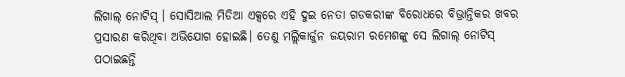ଲିଗାଲ୍ ନୋଟିସ୍ । ସୋସିଆଲ ମିଡିଆ ଏକ୍ସରେ ଏହି ଦୁଇ ନେତା ଗଡକରୀଙ୍କ ବିରୋଧରେ ବିଭ୍ରାନ୍ତିକର ଖବର ପ୍ରସାରଣ କରିଥିବା ଅଭିଯୋଗ ହୋଇଛି। ତେଣୁ ମଲ୍ଲିକାର୍ଜୁନ ଜୟରାମ ରମେଶଙ୍କୁ ସେ ଲିଗାଲ୍ ନୋଟିସ୍ ପଠାଇଛନ୍ତି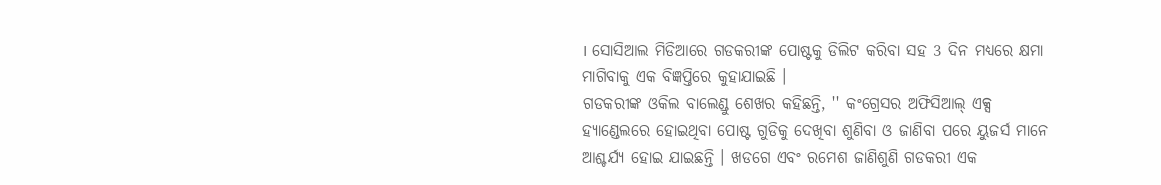। ସୋସିଆଲ ମିଡିଆରେ ଗଡକରୀଙ୍କ ପୋଷ୍ଟକୁ ଡିଲିଟ କରିବା ସହ 3 ଦିନ ମଧ୍ୟରେ କ୍ଷମା ମାଗିବାକୁ ଏକ ବିଜ୍ଞପ୍ତିରେ କୁହାଯାଇଛି ।
ଗଡକରୀଙ୍କ ଓକିଲ ବାଲେଣ୍ଡୁ ଶେଖର କହିଛନ୍ତି, '' କଂଗ୍ରେସର ଅଫିସିଆଲ୍ ଏକ୍ସ ହ୍ୟାଣ୍ଡେଲରେ ହୋଇଥିବା ପୋଷ୍ଟ ଗୁଡିକୁ ଦେଖିବା ଶୁଣିବା ଓ ଜାଣିବା ପରେ ୟୁଜର୍ସ ମାନେ ଆଶ୍ଚର୍ଯ୍ୟ ହୋଇ ଯାଇଛନ୍ତି । ଖଡଗେ ଏବଂ ରମେଶ ଜାଣିଶୁଣି ଗଡକରୀ ଏକ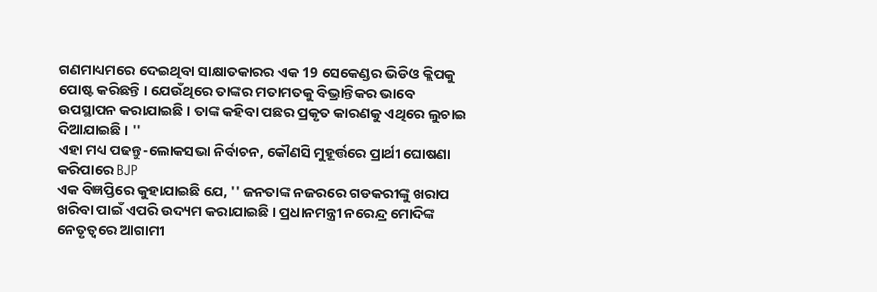ଗଣମାଧ୍ୟମରେ ଦେଇଥିବା ସାକ୍ଷାତକାରର ଏକ 19 ସେକେଣ୍ଡର ଭିଡିଓ କ୍ଲିପକୁ ପୋଷ୍ଟ କରିଛନ୍ତି । ଯେଉଁଥିରେ ତାଙ୍କର ମତାମତକୁ ବିଭ୍ରାନ୍ତିକର ଭାବେ ଉପସ୍ଥାପନ କରାଯାଇଛି । ତାଙ୍କ କହିବା ପଛର ପ୍ରକୃତ କାରଣକୁ ଏଥିରେ ଲୁଚାଇ ଦିଆଯାଇଛି । ''
ଏହା ମଧ୍ୟ ପଢନ୍ତୁ-ଲୋକସଭା ନିର୍ବାଚନ, କୌଣସି ମୁହୂର୍ତ୍ତରେ ପ୍ରାର୍ଥୀ ଘୋଷଣା କରିପାରେ BJP
ଏକ ବିଜ୍ଞପ୍ତିରେ କୁହାଯାଇଛି ଯେ, '' ଜନତାଙ୍କ ନଜରରେ ଗଡକରୀଙ୍କୁ ଖରାପ ଖରିବା ପାଇଁ ଏପରି ଉଦ୍ୟମ କରାଯାଇଛି । ପ୍ରଧାନମନ୍ତ୍ରୀ ନରେନ୍ଦ୍ର ମୋଦିଙ୍କ ନେତୃତ୍ୱରେ ଆଗାମୀ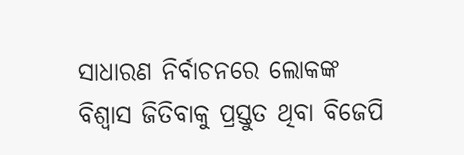ସାଧାରଣ ନିର୍ବାଚନରେ ଲୋକଙ୍କ ବିଶ୍ୱାସ ଜିତିବାକୁ ପ୍ରସ୍ତୁତ ଥିବା ବିଜେପି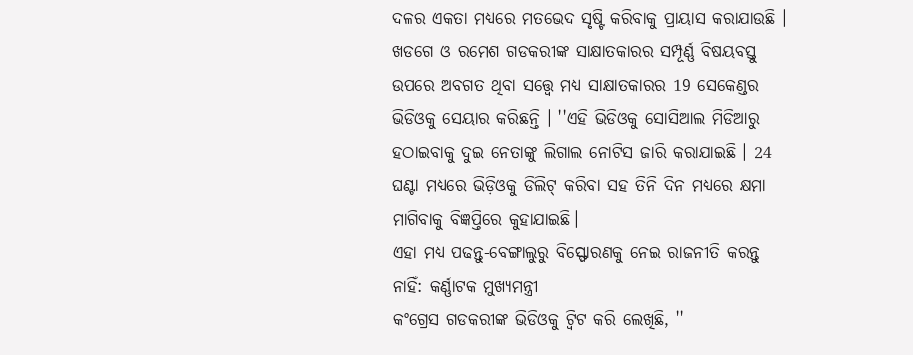ଦଳର ଏକତା ମଧ୍ୟରେ ମତଭେଦ ସୃଷ୍ଟି କରିବାକୁ ପ୍ରାୟାସ କରାଯାଉଛି । ଖଡଗେ ଓ ରମେଶ ଗଡକରୀଙ୍କ ସାକ୍ଷାତକାରର ସମ୍ପୂର୍ଣ୍ଣ ବିଷୟବସ୍ତୁ ଉପରେ ଅବଗତ ଥିବା ସତ୍ତ୍ବେ ମଧ୍ୟ ସାକ୍ଷାତକାରର 19 ସେକେଣ୍ଡର ଭିଡିଓକୁ ସେୟାର କରିଛନ୍ତି । ''ଏହି ଭିଡିଓକୁ ସୋସିଆଲ ମିଡିଆରୁ ହଠାଇବାକୁ ଦୁଇ ନେତାଙ୍କୁ ଲିଗାଲ ନୋଟିସ ଜାରି କରାଯାଇଛି । 24 ଘଣ୍ଟା ମଧ୍ୟରେ ଭିଡ଼ିଓକୁ ଡିଲିଟ୍ କରିବା ସହ ତିନି ଦିନ ମଧ୍ୟରେ କ୍ଷମା ମାଗିବାକୁ ବିଜ୍ଞପ୍ତିରେ କୁହାଯାଇଛି।
ଏହା ମଧ୍ୟ ପଢନ୍ତୁ-ବେଙ୍ଗାଲୁରୁ ବିସ୍ଫୋରଣକୁ ନେଇ ରାଜନୀତି କରନ୍ତୁ ନାହିଁ: କର୍ଣ୍ଣାଟକ ମୁଖ୍ୟମନ୍ତ୍ରୀ
କଂଗ୍ରେସ ଗଡକରୀଙ୍କ ଭିଡିଓକୁ ଟ୍ବିଟ କରି ଲେଖିଛି, ''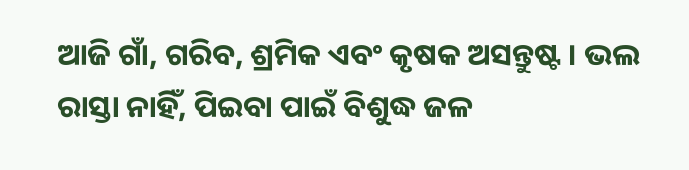ଆଜି ଗାଁ, ଗରିବ, ଶ୍ରମିକ ଏବଂ କୃଷକ ଅସନ୍ତୁଷ୍ଟ । ଭଲ ରାସ୍ତା ନାହିଁ, ପିଇବା ପାଇଁ ବିଶୁଦ୍ଧ ଜଳ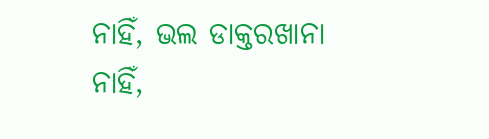ନାହିଁ, ଭଲ ଡାକ୍ତରଖାନା ନାହିଁ,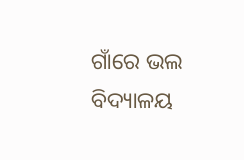ଗାଁରେ ଭଲ ବିଦ୍ୟାଳୟ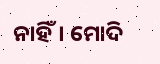ନାହିଁ। ମୋଦି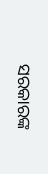ସରକାରଙ୍କ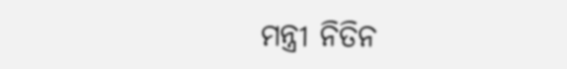ମନ୍ତ୍ରୀ ନିତିନ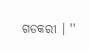ଗଡକରୀ । ''